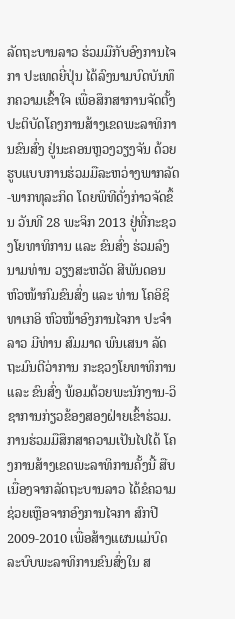ລັດຖະບານລາວ ຮ່ວມມືກັບອົງການໄຈກາ ປະເທດຍີ່ປຸ່ນ ໄດ້ລົງນາມບົດບັນທຶກຄວາມເຂົ້າໃຈ ເພື່ອສຶກສາການຈັດຕັ້ງປະຕິບັດໂຄງການສ້າງເຂດພະລາທິການຂົນສົ່ງ ຢູ່ນະຄອນຫຼວງວຽງຈັນ ດ້ວຍຮູບແບບການຮ່ວມມືລະຫວ່າງພາກລັດ-ພາກທຸລະກິດ ໂດຍພິທີດັ່ງກ່າວຈັດຂຶ້ນ ວັນທີ 28 ພະຈິກ 2013 ຢູ່ທີ່ກະຊວງໂຍທາທິການ ແລະ ຂົນສົ່ງ ຮ່ວມລົງນາມທ່ານ ວຽງສະຫວັດ ສີພັນດອນ ຫົວໜ້າກົມຂົນສົ່ງ ແລະ ທ່ານ ໂຄອິຊິ ທາເກອິ ຫົວໜ້າອົງການໄຈກາ ປະຈຳລາວ ມີທ່ານ ສົມມາດ ພົນເສນາ ລັດຖະມົນຕີວ່າການ ກະຊວງໂຍທາທິການ ແລະ ຂົນສົ່ງ ພ້ອມດ້ວຍພະນັກງານ-ວິຊາການກ່ຽວຂ້ອງສອງຝ່າຍເຂົ້າຮ່ວມ.
ການຮ່ວມມືສຶກສາຄວາມເປັນໄປໄດ້ ໂຄງການສ້າງເຂດພະລາທິການຄັ້ງນີ້ ສືບເນື່ອງຈາກລັດຖະບານລາວ ໄດ້ຂໍຄວາມຊ່ວຍເຫຼືອຈາກອົງການໄຈກາ ສົກປີ 2009-2010 ເພື່ອສ້າງແຜນແມ່ບົດ ລະບົບພະລາທິການຂົນສົ່ງໃນ ສ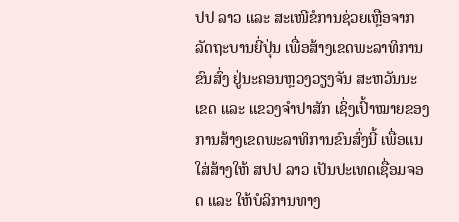ປປ ລາວ ແລະ ສະເໜີຂໍການຊ່ວຍເຫຼືອຈາກລັດຖະບານຍີ່ປຸ່ນ ເພື່ອສ້າງເຂດພະລາທິການຂົນສົ່ງ ຢູ່ນະຄອນຫຼວງວຽງຈັນ ສະຫວັນນະເຂດ ແລະ ແຂວງຈຳປາສັກ ເຊິ່ງເປົ້າໝາຍຂອງການສ້າງເຂດພະລາທິການຂົນສົ່ງນີ້ ເພື່ອແນໃສ່ສ້າງໃຫ້ ສປປ ລາວ ເປັນປະເທດເຊື່ອມຈອດ ແລະ ໃຫ້ບໍລິການທາງ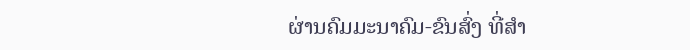ຜ່ານຄົມມະນາຄົມ-ຂົນສົ່ງ ທີ່ສຳ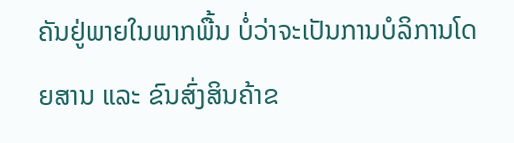ຄັນຢູ່ພາຍໃນພາກພື້ນ ບໍ່ວ່າຈະເປັນການບໍລິການໂດຍສານ ແລະ ຂົນສົ່ງສິນຄ້າຂ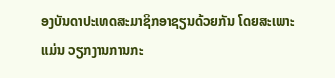ອງບັນດາປະເທດສະມາຊິກອາຊຽນດ້ວຍກັນ ໂດຍສະເພາະແມ່ນ ວຽກງານການກະ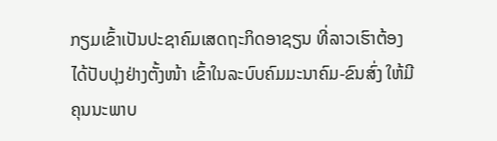ກຽມເຂົ້າເປັນປະຊາຄົມເສດຖະກິດອາຊຽນ ທີ່ລາວເຮົາຕ້ອງໄດ້ປັບປຸງຢ່າງຕັ້ງໜ້າ ເຂົ້າໃນລະບົບຄົມມະນາຄົມ-ຂົນສົ່ງ ໃຫ້ມີຄຸນນະພາບ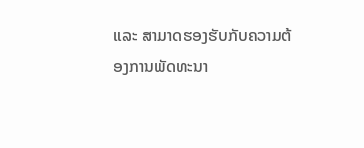ແລະ ສາມາດຮອງຮັບກັບຄວາມຕ້ອງການພັດທະນາ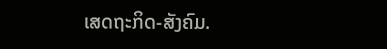ເສດຖະກິດ-ສັງຄົມ.